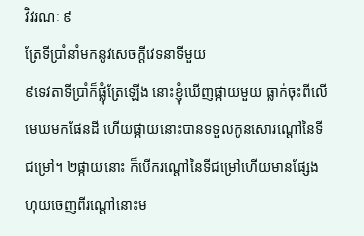វិវរណៈ ៩
ត្រែទីប្រាំនាំមកនូវសេចក្ដីវេទនាទីមួយ
៩ទេវតាទីប្រាំក៏ផ្លុំត្រែឡើង នោះខ្ញុំឃើញផ្កាយមួយ ធ្លាក់ចុះពីលើមេឃមកផែនដី ហើយផ្កាយនោះបានទទួលកូនសោរណ្ដៅនៃទីជម្រៅ។ ២ផ្កាយនោះ ក៏បើករណ្តៅនៃទីជម្រៅហើយមានផ្សែងហុយចេញពីរណ្ដៅនោះម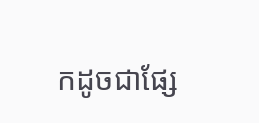កដូចជាផ្សែ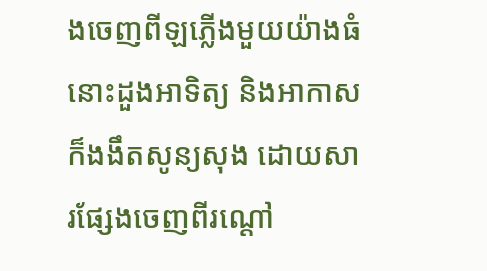ងចេញពីឡភ្លើងមួយយ៉ាងធំ នោះដួងអាទិត្យ និងអាកាសក៏ងងឹតសូន្យសុង ដោយសារផ្សែងចេញពីរណ្ដៅ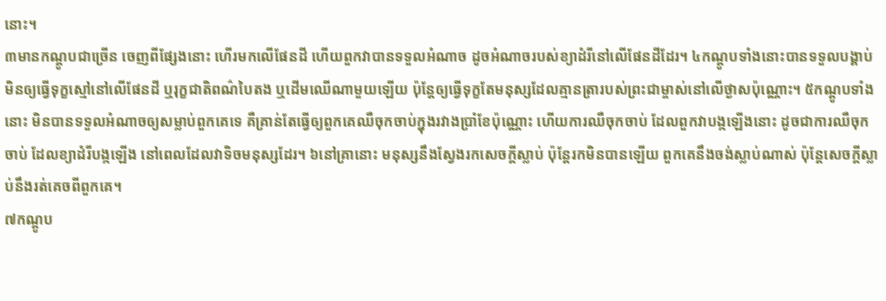នោះ។
៣មានកណ្តូបជាច្រើន ចេញពីផ្សែងនោះ ហើរមកលើផែនដី ហើយពួកវាបានទទួលអំណាច ដូចអំណាចរបស់ខ្យាដំរីនៅលើផែនដីដែរ។ ៤កណ្តូបទាំងនោះបានទទួលបង្គាប់ មិនឲ្យធ្វើទុក្ខស្មៅនៅលើផែនដី ឬរុក្ខជាតិពណ៌បៃតង ឬដើមឈើណាមួយឡើយ ប៉ុន្ដែឲ្យធ្វើទុក្ខតែមនុស្សដែលគ្មានត្រារបស់ព្រះជាម្ចាស់នៅលើថ្ងាសប៉ុណ្ណោះ។ ៥កណ្តូបទាំងនោះ មិនបានទទួលអំណាចឲ្យសម្លាប់ពួកគេទេ គឺគ្រាន់តែធ្វើឲ្យពួកគេឈឺចុកចាប់ក្នុងរវាងប្រាំខែប៉ុណ្ណោះ ហើយការឈឺចុកចាប់ ដែលពួកវាបង្កឡើងនោះ ដូចជាការឈឺចុកចាប់ ដែលខ្យាដំរីបង្កឡើង នៅពេលដែលវាទិចមនុស្សដែរ។ ៦នៅគ្រានោះ មនុស្សនឹងស្វែងរកសេចក្ដីស្លាប់ ប៉ុន្ដែរកមិនបានឡើយ ពួកគេនឹងចង់ស្លាប់ណាស់ ប៉ុន្ដែសេចក្ដីស្លាប់នឹងរត់គេចពីពួកគេ។
៧កណ្តូប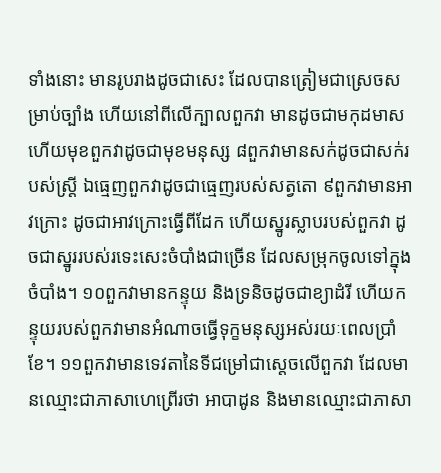ទាំងនោះ មានរូបរាងដូចជាសេះ ដែលបានត្រៀមជាស្រេចសម្រាប់ច្បាំង ហើយនៅពីលើក្បាលពួកវា មានដូចជាមកុដមាស ហើយមុខពួកវាដូចជាមុខមនុស្ស ៨ពួកវាមានសក់ដូចជាសក់របស់ស្រ្តី ឯធ្មេញពួកវាដូចជាធ្មេញរបស់សត្វតោ ៩ពួកវាមានអាវក្រោះ ដូចជាអាវក្រោះធ្វើពីដែក ហើយស្នូរស្លាបរបស់ពួកវា ដូចជាស្នូររបស់រទេះសេះចំបាំងជាច្រើន ដែលសម្រុកចូលទៅក្នុងចំបាំង។ ១០ពួកវាមានកន្ទុយ និងទ្រនិចដូចជាខ្យាដំរី ហើយកន្ទុយរបស់ពួកវាមានអំណាចធ្វើទុក្ខមនុស្សអស់រយៈពេលប្រាំខែ។ ១១ពួកវាមានទេវតានៃទីជម្រៅជាស្តេចលើពួកវា ដែលមានឈ្មោះជាភាសាហេព្រើរថា អាបាដូន និងមានឈ្មោះជាភាសា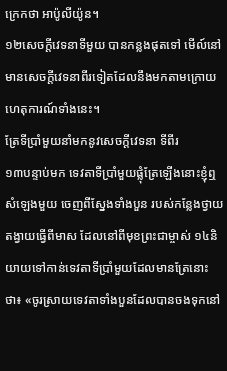ក្រេកថា អាប៉ូលីយ៉ូន។
១២សេចក្ដីវេទនាទីមួយ បានកន្លងផុតទៅ មើល៍នៅមានសេចក្ដីវេទនាពីរទៀតដែលនឹងមកតាមក្រោយ ហេតុការណ៍ទាំងនេះ។
ត្រែទីប្រាំមួយនាំមកនូវសេចក្ដីវេទនា ទីពីរ
១៣បន្ទាប់មក ទេវតាទីប្រាំមួយផ្លុំត្រែឡើងនោះខ្ញុំឮសំឡេងមួយ ចេញពីស្នែងទាំងបួន របស់កន្លែងថ្វាយតង្វាយធ្វើពីមាស ដែលនៅពីមុខព្រះជាម្ចាស់ ១៤និយាយទៅកាន់ទេវតាទីប្រាំមួយដែលមានត្រែនោះថា៖ «ចូរស្រាយទេវតាទាំងបួនដែលបានចងទុកនៅ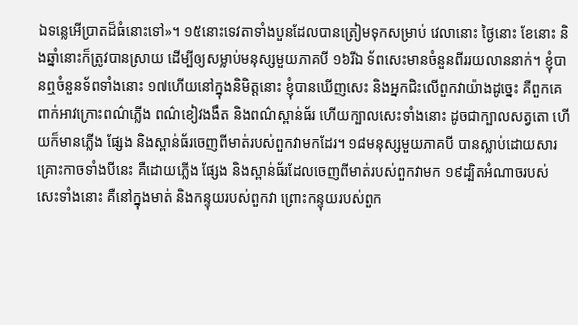ឯទន្លេអើប្រាតដ៏ធំនោះទៅ»។ ១៥នោះទេវតាទាំងបួនដែលបានត្រៀមទុកសម្រាប់ វេលានោះ ថ្ងៃនោះ ខែនោះ និងឆ្នាំនោះក៏ត្រូវបានស្រាយ ដើម្បីឲ្យសម្លាប់មនុស្សមួយភាគបី ១៦រីឯ ទ័ពសេះមានចំនួនពីររយលាននាក់។ ខ្ញុំបានឮចំនួនទ័ពទាំងនោះ ១៧ហើយនៅក្នុងនិមិត្តនោះ ខ្ញុំបានឃើញសេះ និងអ្នកជិះលើពួកវាយ៉ាងដូច្នេះ គឺពួកគេពាក់អាវក្រោះពណ៌ភ្លើង ពណ៌ខៀវងងឹត និងពណ៌ស្ពាន់ធ័រ ហើយក្បាលសេះទាំងនោះ ដូចជាក្បាលសត្វតោ ហើយក៏មានភ្លើង ផ្សែង និងស្ពាន់ធ័រចេញពីមាត់របស់ពួកវាមកដែរ។ ១៨មនុស្សមួយភាគបី បានស្លាប់ដោយសារគ្រោះកាចទាំងបីនេះ គឺដោយភ្លើង ផ្សែង និងស្ពាន់ធ័រដែលចេញពីមាត់របស់ពួកវាមក ១៩ដ្បិតអំណាចរបស់សេះទាំងនោះ គឺនៅក្នុងមាត់ និងកន្ទុយរបស់ពួកវា ព្រោះកន្ទុយរបស់ពួក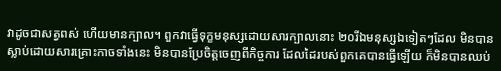វាដូចជាសត្វពស់ ហើយមានក្បាល។ ពួកវាធ្វើទុក្ខមនុស្សដោយសារក្បាលនោះ ២០រីឯមនុស្សឯទៀតៗដែល មិនបានស្លាប់ដោយសារគ្រោះកាចទាំងនេះ មិនបានប្រែចិត្តចេញពីកិច្ចការ ដែលដៃរបស់ពួកគេបានធ្វើឡើយ ក៏មិនបានឈប់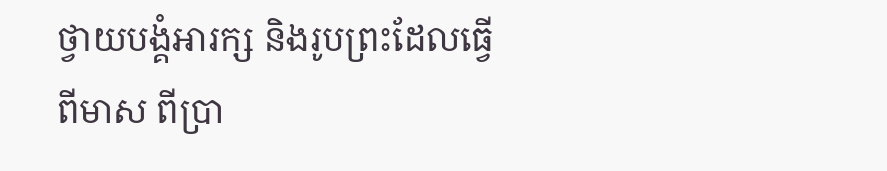ថ្វាយបង្គំអារក្ស និងរូបព្រះដែលធ្វើពីមាស ពីប្រា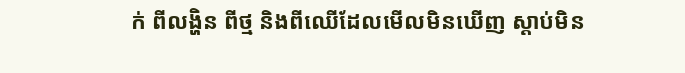ក់ ពីលង្ហិន ពីថ្ម និងពីឈើដែលមើលមិនឃើញ ស្តាប់មិន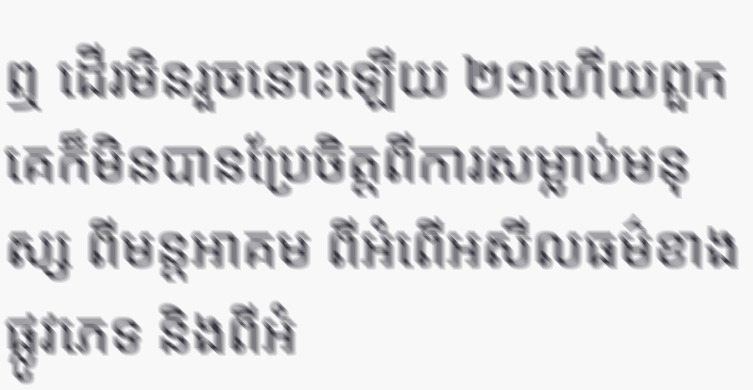ឮ ដើរមិនរួចនោះឡើយ ២១ហើយពួកគេក៏មិនបានប្រែចិត្តពីការសម្លាប់មនុស្ស ពីមន្ដអាគម ពីអំពើអសីលធម៌ខាងផ្លូវភេទ និងពីអំ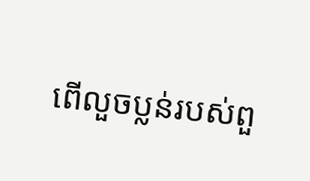ពើលួចប្លន់របស់ពួ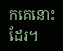កគេនោះដែរ។